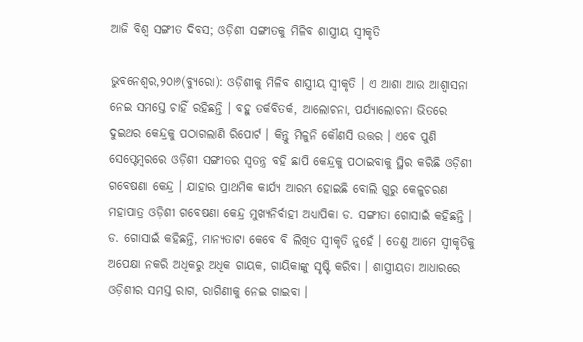ଆଜି ବିଶ୍ୱ ସଙ୍ଗୀତ ଦିବସ; ଓଡ଼ିଶୀ ସଙ୍ଗୀତକୁ ମିଳିବ ଶାସ୍ତ୍ରୀୟ ସ୍ୱୀକୃତି

ଭୁବନେଶ୍ବର,୨୦ା୬(ବ୍ୟୁରୋ): ଓଡ଼ିଶୀକୁ ମିଳିବ ଶାସ୍ତ୍ରୀୟ ସ୍ୱୀକୃତି । ଏ ଆଶା ଆଉ ଆଶ୍ୱାସନା ନେଇ ସମସ୍ତେ ଚାହିଁ ରହିଛନ୍ତି । ବହୁ ତର୍କବିତର୍କ, ଆଲୋଚନା, ପର୍ଯ୍ୟାଲୋଚନା ଭିତରେ ଦୁଇଥର କେନ୍ଦ୍ରକୁ ପଠାଗଲାଣି ରିପୋର୍ଟ । କିନ୍ତୁ ମିଳୁନି କୌଣସି ଉତ୍ତର । ଏବେ ପୁଣି ସେପ୍ଟେମ୍ବରରେ ଓଡ଼ିଶୀ ସଙ୍ଗୀତର ସ୍ୱତନ୍ତ୍ର ବହି ଛାପି କେନ୍ଦ୍ରକୁ ପଠାଇବାକୁ ସ୍ଥିର କରିଛି ଓଡ଼ିଶୀ ଗବେଷଣା କେନ୍ଦ୍ର । ଯାହାର ପ୍ରାଥମିକ କାର୍ଯ୍ୟ ଆରମ୍ଭ ହୋଇଛି ବୋଲି ଗୁରୁ କେଳୁଚରଣ ମହାପାତ୍ର ଓଡ଼ିଶୀ ଗବେଷଣା କେନ୍ଦ୍ର ମୁଖ୍ୟନିର୍ବାହୀ ଅଧ୍ୟାପିକା ଡ. ସଙ୍ଗୀତା ଗୋସାଇଁ କହିଛନ୍ତି ।
ଡ. ଗୋସାଇଁ କହିଛନ୍ତି, ମାନ୍ୟତାଟା କେବେ ବି ଲିଖିତ ସ୍ୱୀକୃତି ନୁହେଁ । ତେଣୁ ଆମେ ସ୍ୱୀକୃତିକୁ ଅପେକ୍ଷା ନକରି ଅଧିକରୁ ଅଧିକ ଗାୟକ, ଗାୟିକାଙ୍କୁ ସୃଷ୍ଟି କରିବା । ଶାସ୍ତ୍ରୀୟତା ଆଧାରରେ ଓଡ଼ିଶୀର ସମସ୍ତ ରାଗ, ରାଗିଣୀକୁ ନେଇ ଗାଇବା ।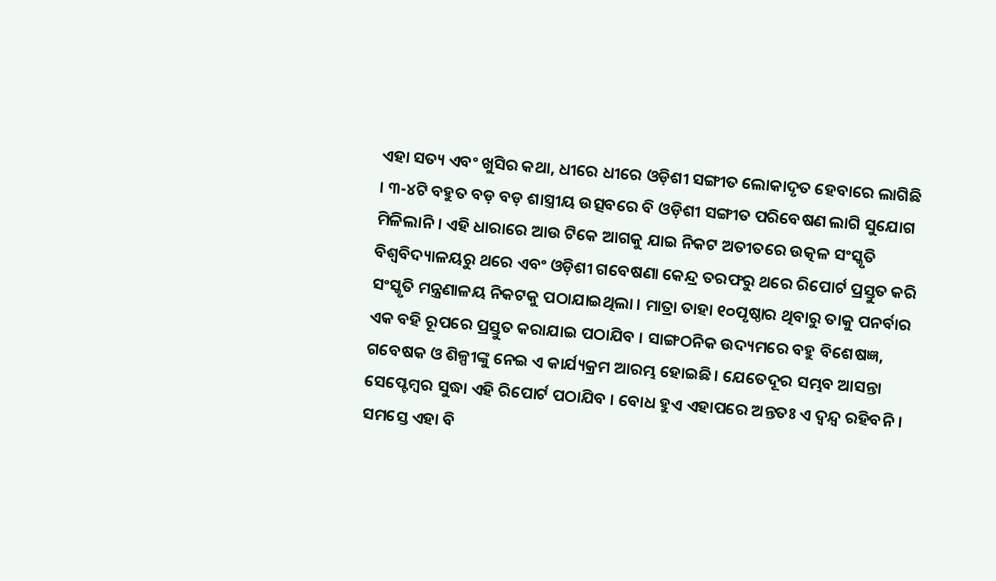ଏହା ସତ୍ୟ ଏବଂ ଖୁସିର କଥା, ଧୀରେ ଧୀରେ ଓଡ଼ିଶୀ ସଙ୍ଗୀତ ଲୋକାଦୃତ ହେବାରେ ଲାଗିଛି । ୩-୪ଟି ବହୁତ ବଡ଼ ବଡ଼ ଶାସ୍ତ୍ରୀୟ ଉତ୍ସବରେ ବି ଓଡ଼ିଶୀ ସଙ୍ଗୀତ ପରିବେଷଣ ଲାଗି ସୁଯୋଗ ମିଳିଲାନି । ଏହି ଧାରାରେ ଆଉ ଟିକେ ଆଗକୁ ଯାଇ ନିକଟ ଅତୀତରେ ଉତ୍କଳ ସଂସ୍କୃତି ବିଶ୍ୱବିଦ୍ୟାଳୟରୁ ଥରେ ଏବଂ ଓଡ଼ିଶୀ ଗବେଷଣା କେନ୍ଦ୍ର ତରଫରୁ ଥରେ ରିପୋର୍ଟ ପ୍ରସ୍ତୁତ କରି ସଂସ୍କୃତି ମନ୍ତ୍ରଣାଳୟ ନିକଟକୁ ପଠାଯାଇଥିଲା । ମାତ୍ରା ତାହା ୧୦ପୃଷ୍ଠାର ଥିବାରୁ ତାକୁ ପନର୍ବାର ଏକ ବହି ରୂପରେ ପ୍ରସ୍ତୁତ କରାଯାଇ ପଠାଯିବ । ସାଙ୍ଗଠନିକ ଉଦ୍ୟମରେ ବହୁ ବିଶେଷଜ୍ଞ, ଗବେଷକ ଓ ଶିଳ୍ପୀଙ୍କୁ ନେଇ ଏ କାର୍ଯ୍ୟକ୍ରମ ଆରମ୍ଭ ହୋଇଛି । ଯେତେଦୂର ସମ୍ଭବ ଆସନ୍ତା ସେପ୍ଟେମ୍ବର ସୁଦ୍ଧା ଏହି ରିପୋର୍ଟ ପଠାଯିବ । ବୋଧ ହୁଏ ଏହାପରେ ଅନ୍ତତଃ ଏ ଦ୍ୱନ୍ଦ୍ୱ ରହିବନି । ସମସ୍ତେ ଏହା ବି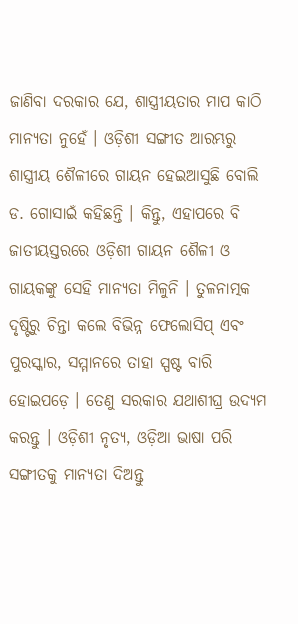ଜାଣିବା ଦରକାର ଯେ, ଶାସ୍ତ୍ରୀୟତାର ମାପ କାଠି ମାନ୍ୟତା ନୁହେଁ । ଓଡ଼ିଶୀ ସଙ୍ଗୀତ ଆରମ୍ଭରୁ ଶାସ୍ତ୍ରୀୟ ଶୈଳୀରେ ଗାୟନ ହେଇଆସୁଛି ବୋଲି ଡ. ଗୋସାଇଁ କହିଛନ୍ତି । କିନ୍ତୁ, ଏହାପରେ ବି ଜାତୀୟସ୍ତରରେ ଓଡ଼ିଶୀ ଗାୟନ ଶୈଳୀ ଓ ଗାୟକଙ୍କୁ ସେହି ମାନ୍ୟତା ମିଳୁନି । ତୁଳନାତ୍ମକ ଦୃଷ୍ଟିରୁ ଚିନ୍ତା କଲେ ବିଭିନ୍ନ ଫେଲୋସିପ୍ ଏବଂ ପୁରସ୍କାର, ସମ୍ମାନରେ ତାହା ସ୍ପଷ୍ଟ ବାରି ହୋଇପଡ଼େ । ତେଣୁ ସରକାର ଯଥାଶୀଘ୍ର ଉଦ୍ୟମ କରନ୍ତୁ । ଓଡ଼ିଶୀ ନୃତ୍ୟ, ଓଡ଼ିଆ ଭାଷା ପରି ସଙ୍ଗୀତକୁ ମାନ୍ୟତା ଦିଅନ୍ତୁ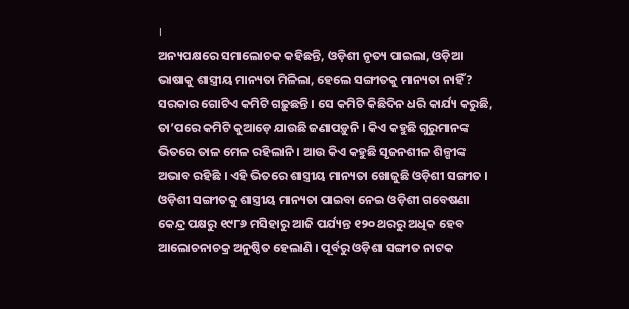।
ଅନ୍ୟପକ୍ଷରେ ସମାଲୋଚକ କହିଛନ୍ତି, ଓଡ଼ିଶୀ ନୃତ୍ୟ ପାଇଲା, ଓଡ଼ିଆ ଭାଷାକୁ ଶାସ୍ତ୍ରୀୟ ମାନ୍ୟତା ମିଳିଲା, ହେଲେ ସଙ୍ଗୀତକୁ ମାନ୍ୟତା ନାହିଁ? ସରକାର ଗୋଟିଏ କମିଟି ଗଢ଼ୁଛନ୍ତି । ସେ କମିଟି କିଛିଦିନ ଧରି କାର୍ଯ୍ୟ କରୁଛି, ତା’ପରେ କମିଟି କୁଆଡ଼େ ଯାଉଛି ଜଣାପଡ଼ୁନି । କିଏ କହୁଛି ଗୁରୁମାନଙ୍କ ଭିତରେ ତାଳ ମେଳ ରହିଲାନି । ଆଉ କିଏ କହୁଛି ସୃଜନଶୀଳ ଶିଳ୍ପୀଙ୍କ ଅଭାବ ରହିଛି । ଏହି ଭିତରେ ଶାସ୍ତ୍ରୀୟ ମାନ୍ୟତା ଖୋଜୁଛି ଓଡ଼ିଶୀ ସଙ୍ଗୀତ । ଓଡ଼ିଶୀ ସଙ୍ଗୀତକୁ ଶାସ୍ତ୍ରୀୟ ମାନ୍ୟତା ପାଇବା ନେଇ ଓଡ଼ିଶୀ ଗବେଷଣା କେନ୍ଦ୍ର ପକ୍ଷରୁ ୧୯୮୬ ମସିହାରୁ ଆଜି ପର୍ଯ୍ୟନ୍ତ ୧୨୦ ଥରରୁ ଅଧିକ ହେବ ଆଲୋଚନାଚକ୍ର ଅନୁଷ୍ଠିତ ହେଲାଣି । ପୂର୍ବରୁ ଓଡ଼ିଶା ସଙ୍ଗୀତ ନାଟକ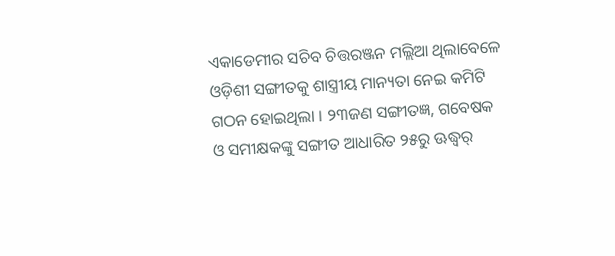ଏକାଡେମୀର ସଚିବ ଚିତ୍ତରଞ୍ଜନ ମଲ୍ଲିଆ ଥିଲାବେଳେ ଓଡ଼ିଶୀ ସଙ୍ଗୀତକୁ ଶାସ୍ତ୍ରୀୟ ମାନ୍ୟତା ନେଇ କମିଟି ଗଠନ ହୋଇଥିଲା । ୨୩ଜଣ ସଙ୍ଗୀତଜ୍ଞ, ଗବେଷକ ଓ ସମୀକ୍ଷକଙ୍କୁ ସଙ୍ଗୀତ ଆଧାରିତ ୨୫ରୁ ଊଦ୍ଧ୍ୱର୍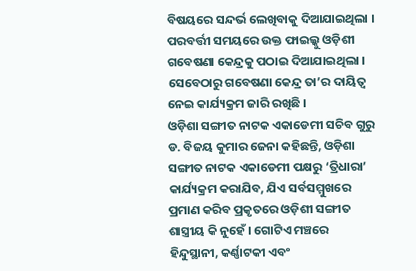ବିଷୟରେ ସନ୍ଦର୍ଭ ଲେଖିବାକୁ ଦିଆଯାଇଥିଲା । ପରବର୍ତ୍ତୀ ସମୟରେ ଉକ୍ତ ଫାଇଲ୍କୁ ଓଡ଼ିଶୀ ଗବେଷଣା କେନ୍ଦ୍ରକୁ ପଠାଇ ଦିଆଯାଇଥିଲା । ସେବେଠାରୁ ଗବେଷଣା କେନ୍ଦ୍ର ତା’ର ଦାୟିତ୍ୱ ନେଇ କାର୍ଯ୍ୟକ୍ରମ ଜାରି ରଖିଛି ।
ଓଡ଼ିଶା ସଙ୍ଗୀତ ନାଟକ ଏକାଡେମୀ ସଚିବ ଗୁରୁ ଡ. ବିଜୟ କୁମାର ଜେନା କହିଛନ୍ତି, ଓଡ଼ିଶା ସଙ୍ଗୀତ ନାଟକ ଏକାଡେମୀ ପକ୍ଷରୁ ‘ତ୍ରିଧାରା’ କାର୍ଯ୍ୟକ୍ରମ କରାଯିବ, ଯିଏ ସର୍ବସମ୍ମୁଖରେ ପ୍ରମାଣ କରିବ ପ୍ରକୃତରେ ଓଡ଼ିଶୀ ସଙ୍ଗୀତ ଶାସ୍ତ୍ରୀୟ କି ନୁହେଁ । ଗୋଟିଏ ମଞ୍ଚରେ ହିନ୍ଦୁସ୍ଥାନୀ, କର୍ଣ୍ଣାଟକୀ ଏବଂ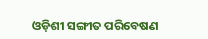ଓଡ଼ିଶୀ ସଙ୍ଗୀତ ପରିବେଷଣ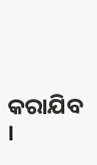କରାଯିବ ।